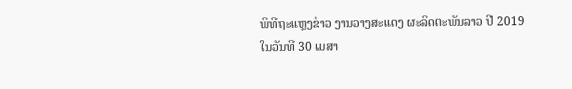ພິທີຖະແຫຼງຂ່າວ ງານວາງສະແດງ ຜະລິດຕະພັນລາວ ປີ 2019
ໃນວັນທີ 30 ເມສາ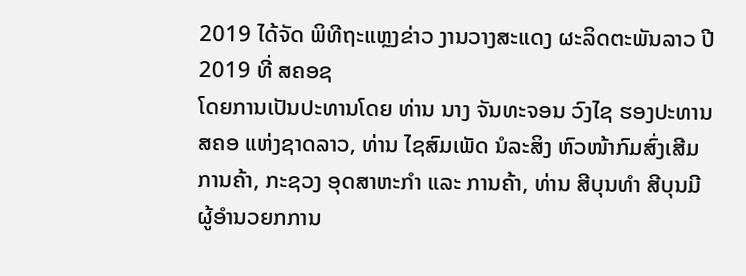2019 ໄດ້ຈັດ ພິທີຖະແຫຼງຂ່າວ ງານວາງສະແດງ ຜະລິດຕະພັນລາວ ປີ 2019 ທີ່ ສຄອຊ
ໂດຍການເປັນປະທານໂດຍ ທ່ານ ນາງ ຈັນທະຈອນ ວົງໄຊ ຮອງປະທານ ສຄອ ແຫ່ງຊາດລາວ, ທ່ານ ໄຊສົມເພັດ ນໍລະສິງ ຫົວໜ້າກົມສົ່ງເສີມ ການຄ້າ, ກະຊວງ ອຸດສາຫະກຳ ແລະ ການຄ້າ, ທ່ານ ສີບຸນທຳ ສີບຸນມີ ຜູ້ອຳນວຍກການ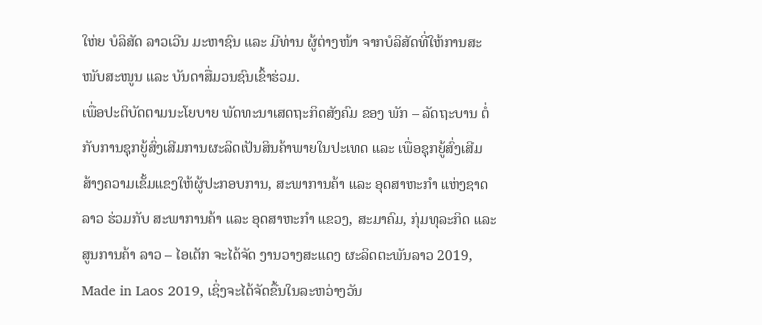ໃຫ່ຍ ບໍລິສັດ ລາວເວີນ ມະຫາຊົນ ແລະ ມີທ່ານ ຜູ້ຕ່າງໜ້າ ຈາກບໍລິສັດທີ່ໃຫ້ການສະໜັບສະໜູນ ແລະ ບັນດາສື່ມວນຊົນເຂົ້າຮ່ວມ.
ເພື່ອປະຕິບັດຕາມນະໂຍບາຍ ພັດທະນາເສດຖະກິດສັງຄົມ ຂອງ ພັກ – ລັດຖະບານ ຕໍ່ ກັບການຊຸກຍູ້ສົ່ງເສີມການຜະລິດເປັນສິນຄ້າພາຍໃນປະເທດ ແລະ ເພື່ອຊຸກຍູ້ສົ່ງເສີມ ສ້າງຄວາມເຂັ້ມແຂງໃຫ້ຜູ້ປະກອບການ, ສະພາການຄ້າ ແລະ ອຸດສາຫະກຳ ແຫ່ງຊາດລາວ ຮ່ວມກັບ ສະພາການຄ້າ ແລະ ອຸດສາຫະກຳ ແຂວງ, ສະມາຄົມ, ກຸ່ມທຸລະກິດ ແລະ ສູນການຄ້າ ລາວ – ໄອເຕັກ ຈະໄດ້ຈັດ ງານວາງສະແດງ ຜະລິດຕະພັນລາວ 2019, Made in Laos 2019, ເຊິ່ງຈະໄດ້ຈັດຂື້ນໃນລະຫວ່າງວັນ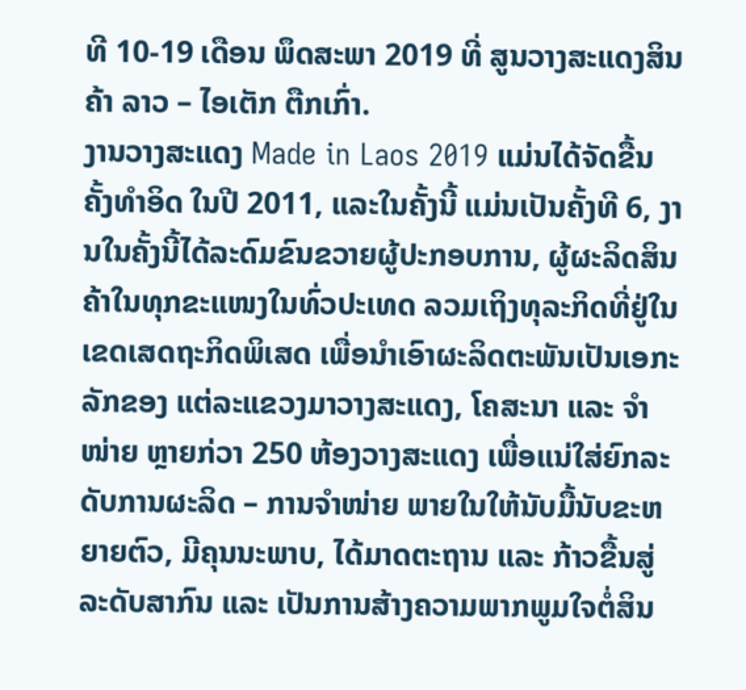ທີ 10-19 ເດືອນ ພຶດສະພາ 2019 ທີ່ ສູນວາງສະແດງສິນຄ້າ ລາວ – ໄອເຕັກ ຕືກເກົ່າ.
ງານວາງສະແດງ Made in Laos 2019 ແມ່ນໄດ້ຈັດຂື້ນ ຄັ້ງທຳອິດ ໃນປີ 2011, ແລະໃນຄັ້ງນີ້ ແມ່ນເປັນຄັ້ງທີ 6, ງານໃນຄັ້ງນີ້ໄດ້ລະດົມຂົນຂວາຍຜູ້ປະກອບການ, ຜູ້ຜະລິດສິນຄ້າໃນທຸກຂະແໜງໃນທົ່ວປະເທດ ລວມເຖິງທຸລະກິດທີ່ຢູ່ໃນເຂດເສດຖະກິດພິເສດ ເພື່ອນຳເອົາຜະລິດຕະພັນເປັນເອກະລັກຂອງ ແຕ່ລະແຂວງມາວາງສະແດງ, ໂຄສະນາ ແລະ ຈຳໜ່າຍ ຫຼາຍກ່ວາ 250 ຫ້ອງວາງສະແດງ ເພື່ອແນ່ໃສ່ຍົກລະດັບການຜະລິດ – ການຈໍາໜ່າຍ ພາຍໃນໃຫ້ນັບມື້ນັບຂະຫຍາຍຕົວ, ມີຄຸນນະພາບ, ໄດ້ມາດຕະຖານ ແລະ ກ້າວຂື້ນສູ່ລະດັບສາກົນ ແລະ ເປັນການສ້າງຄວາມພາກພູມໃຈຕໍ່ສິນ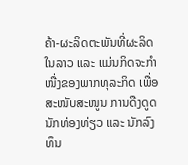ຄ້າ-ຜະລິດຕະພັນທີ່ຜະລິດໃນລາວ ແລະ ແມ່ນກິດຈະກຳໜື່ງຂອງພາກທຸລະກິດ ເພື່ອສະໜັບສະໜູນ ການດືງດູດນັກທ່ອງທ່ຽວ ແລະ ນັກລົງທຶນ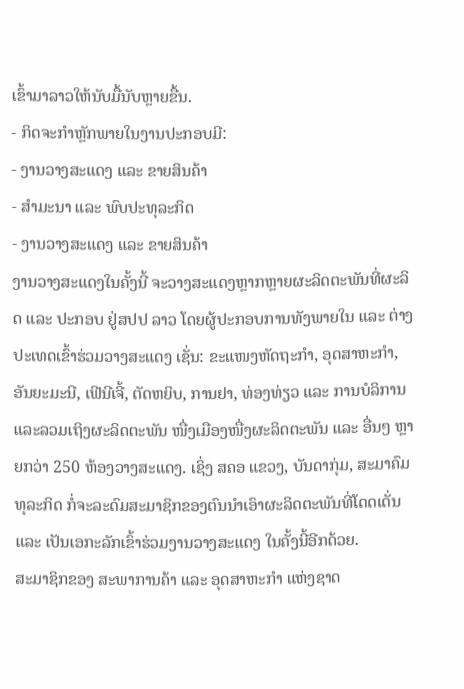ເຂົ້າມາລາວໃຫ້ນັບມື້ນັບຫຼາຍຂື້ນ.
- ກິດຈະກຳຫຼັກພາຍໃນງານປະກອບມີ:
- ງານວາງສະແດງ ແລະ ຂາຍສິນຄ້າ
- ສຳມະນາ ແລະ ພົບປະທຸລະກິດ
- ງານວາງສະແດງ ແລະ ຂາຍສິນຄ້າ
ງານວາງສະແດງໃນຄັ້ງນີ້ ຈະວາງສະແດງຫຼາກຫຼາຍຜະລິດຕະພັນທີ່ຜະລິດ ແລະ ປະກອບ ຢູ່ສປປ ລາວ ໂດຍຜູ້ປະກອບການທັງພາຍໃນ ແລະ ຕ່າງປະເທດເຂົ້າຮ່ວມວາງສະແດງ ເຊັ່ນ: ຂະແໜງຫັດຖະກຳ, ອຸດສາຫະກຳ, ອັນຍະມະນີ, ເຟີນີເຈີ້, ຕັດຫຍິບ, ການຢາ, ທ່ອງທ່ຽວ ແລະ ການບໍລິການ ແລະລວມເຖິງຜະລິດຕະພັນ ໜື່ງເມືອງໜື່ງຜະລິດຕະພັນ ແລະ ອື່ນໆ ຫຼາຍກວ່າ 250 ຫ້ອງວາງສະແດງ. ເຊິ່ງ ສຄອ ແຂວງ, ບັນດາກຸ່ມ, ສະມາຄົມທຸລະກິດ ກໍ່ຈະລະດົມສະມາຊິກຂອງຕົນນຳເອົາຜະລິດຕະພັນທີ່ໂດດເດັ່ນ ແລະ ເປັນເອກະລັກເຂົ້າຮ່ວມງານວາງສະແດງ ໃນຄັ້ງນີ້ອີກດ້ວຍ.
ສະມາຊິກຂອງ ສະພາການຄ້າ ແລະ ອຸດສາຫະກຳ ແຫ່ງຊາດ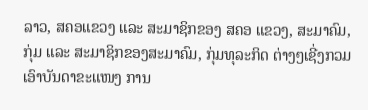ລາວ, ສຄອແຂວງ ແລະ ສະມາຊິກຂອງ ສຄອ ແຂວງ, ສະມາຄົມ, ກຸ່ມ ແລະ ສະມາຊິກຂອງສະມາຄົມ, ກຸ່ມທຸລະກິດ ຕ່າງໆເຊີ່ງກວມເອົາບັນດາຂະແໜງ ການ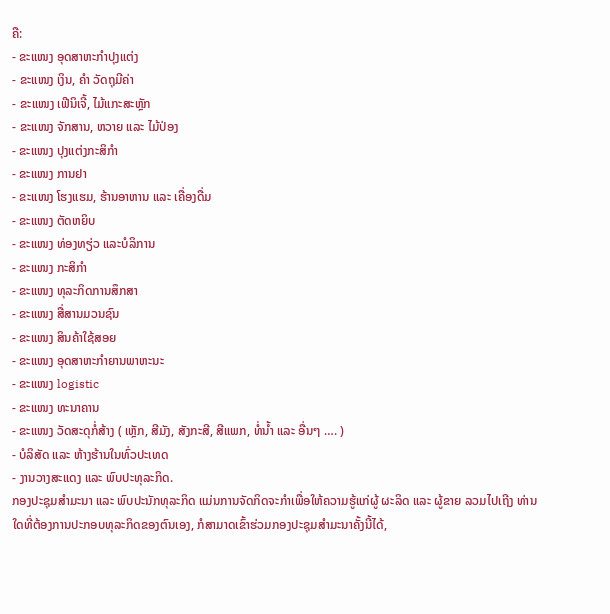ຄື:
- ຂະແໜງ ອຸດສາຫະກຳປຸງແຕ່ງ
- ຂະແໜງ ເງິນ, ຄຳ ວັດຖຸມີຄ່າ
- ຂະແໜງ ເຟີນິເຈີ້, ໄມ້ແກະສະຫຼັກ
- ຂະແໜງ ຈັກສານ, ຫວາຍ ແລະ ໄມ້ປ່ອງ
- ຂະແໜງ ປຸງແຕ່ງກະສິກຳ
- ຂະແໜງ ການຢາ
- ຂະແໜງ ໂຮງແຮມ, ຮ້ານອາຫານ ແລະ ເຄື່ອງດື່ມ
- ຂະແໜງ ຕັດຫຍິບ
- ຂະແໜງ ທ່ອງທຽ່ວ ແລະບໍລິການ
- ຂະແໜງ ກະສິກຳ
- ຂະແໜງ ທຸລະກິດການສຶກສາ
- ຂະແໜງ ສື່ສານມວນຊົນ
- ຂະແໜງ ສິນຄ້າໃຊ້ສອຍ
- ຂະແໜງ ອຸດສາຫະກຳຍານພາຫະນະ
- ຂະແໜງ logistic
- ຂະແໜງ ທະນາຄານ
- ຂະແໜງ ວັດສະດຸກໍ່ສ້າງ ( ເຫຼັກ, ສີມັງ, ສັງກະສີ, ສີແພກ, ທໍ່ນ້ຳ ແລະ ອື່ນໆ …. )
- ບໍລິສັດ ແລະ ຫ້າງຮ້ານໃນທົ່ວປະເທດ
- ງານວາງສະແດງ ແລະ ພົບປະທຸລະກິດ.
ກອງປະຊຸມສໍາມະນາ ແລະ ພົບປະນັກທຸລະກິດ ແມ່ນການຈັດກິດຈະກຳເພື່ອໃຫ້ຄວາມຮູ້ແກ່ຜູ້ ຜະລິດ ແລະ ຜູ້ຂາຍ ລວມໄປເຖີງ ທ່ານໃດທີ່ຕ້ອງການປະກອບທຸລະກິດຂອງຕົນເອງ, ກໍສາມາດເຂົ້າຮ່ວມກອງປະຊຸມສຳມະນາຄັ້ງນີ້ໄດ້,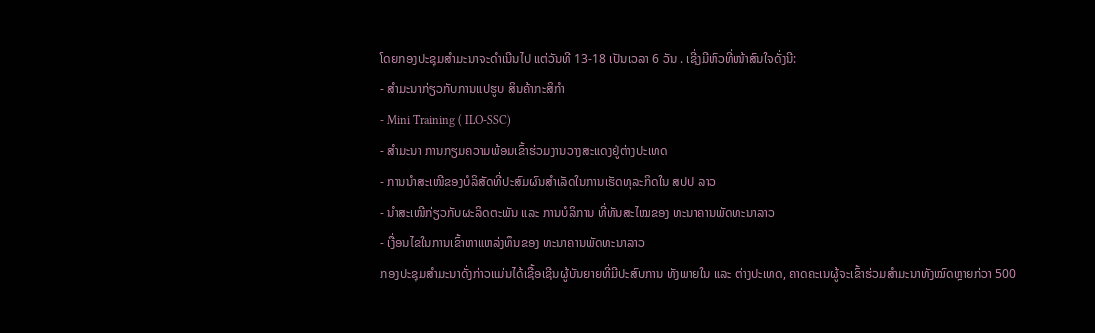ໂດຍກອງປະຊຸມສໍາມະນາຈະດໍາເນີນໄປ ແຕ່ວັນທີ 13-18 ເປັນເວລາ 6 ວັນ . ເຊີ່ງມີຫົວທີ່ໜ້າສົນໃຈດັ່ງນີ:
- ສຳມະນາກ່ຽວກັບການແປຮູບ ສິນຄ້າກະສິກຳ
- Mini Training ( ILO-SSC)
- ສຳມະນາ ການກຽມຄວາມພ້ອມເຂົ້າຮ່ວມງານວາງສະແດງຢູ່ຕ່າງປະເທດ
- ການນຳສະເໜີຂອງບໍລິສັດທີ່ປະສົມຜົນສຳເລັດໃນການເຮັດທຸລະກິດໃນ ສປປ ລາວ
- ນໍາສະເໜີກ່ຽວກັບຜະລິດຕະພັນ ແລະ ການບໍລິການ ທີ່ທັນສະໄໝຂອງ ທະນາຄານພັດທະນາລາວ
- ເງື່ອນໄຂໃນການເຂົ້າຫາແຫລ່ງທຶນຂອງ ທະນາຄານພັດທະນາລາວ
ກອງປະຊຸມສຳມະນາດັ່ງກ່າວແມ່ນໄດ້ເຊື້ອເຊີນຜູ້ບັນຍາຍທີ່ມີປະສົບການ ທັງພາຍໃນ ແລະ ຕ່າງປະເທດ, ຄາດຄະເນຜູ້ຈະເຂົ້າຮ່ວມສຳມະນາທັງໝົດຫຼາຍກ່ວາ 500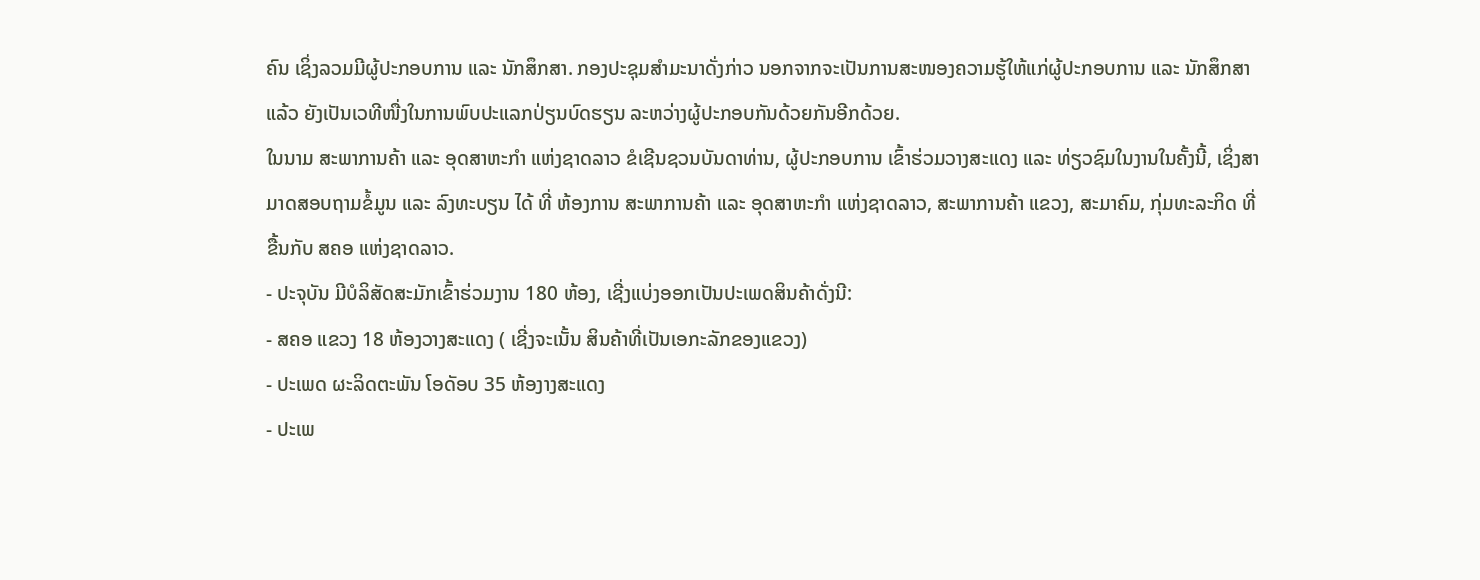ຄົນ ເຊິ່ງລວມມີຜູ້ປະກອບການ ແລະ ນັກສຶກສາ. ກອງປະຊຸມສຳມະນາດັ່ງກ່າວ ນອກຈາກຈະເປັນການສະໜອງຄວາມຮູ້ໃຫ້ແກ່ຜູ້ປະກອບການ ແລະ ນັກສຶກສາແລ້ວ ຍັງເປັນເວທີໜື່ງໃນການພົບປະແລກປ່ຽນບົດຮຽນ ລະຫວ່າງຜູ້ປະກອບກັນດ້ວຍກັນອີກດ້ວຍ.
ໃນນາມ ສະພາການຄ້າ ແລະ ອຸດສາຫະກຳ ແຫ່ງຊາດລາວ ຂໍເຊີນຊວນບັນດາທ່ານ, ຜູ້ປະກອບການ ເຂົ້າຮ່ວມວາງສະແດງ ແລະ ທ່ຽວຊົມໃນງານໃນຄັ້ງນີ້, ເຊິ່ງສາມາດສອບຖາມຂໍ້ມູນ ແລະ ລົງທະບຽນ ໄດ້ ທີ່ ຫ້ອງການ ສະພາການຄ້າ ແລະ ອຸດສາຫະກຳ ແຫ່ງຊາດລາວ, ສະພາການຄ້າ ແຂວງ, ສະມາຄົມ, ກຸ່ມທະລະກິດ ທີ່ ຂື້ນກັບ ສຄອ ແຫ່ງຊາດລາວ.
- ປະຈຸບັນ ມີບໍລິສັດສະມັກເຂົ້າຮ່ວມງານ 180 ຫ້ອງ, ເຊີ່ງແບ່ງອອກເປັນປະເພດສິນຄ້າດັ່ງນີ:
- ສຄອ ແຂວງ 18 ຫ້ອງວາງສະແດງ ( ເຊີ່ງຈະເນັ້ນ ສິນຄ້າທີ່ເປັນເອກະລັກຂອງແຂວງ)
- ປະເພດ ຜະລິດຕະພັນ ໂອດັອບ 35 ຫ້ອງາງສະແດງ
- ປະເພ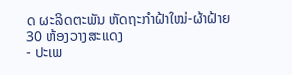ດ ຜະລິດຕະພັນ ຫັດຖະກຳຝ້າໃໝ່-ຜ້າຝ້າຍ 30 ຫ້ອງວາງສະແດງ
- ປະເພ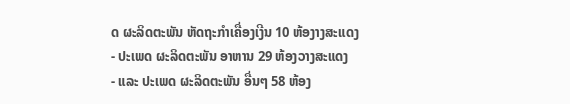ດ ຜະລິດຕະພັນ ຫັດຖະກຳເຄື່ອງເງີນ 10 ຫ້ອງາງສະແດງ
- ປະເພດ ຜະລິດຕະພັນ ອາຫານ 29 ຫ້ອງວາງສະແດງ
- ແລະ ປະເພດ ຜະລິດຕະພັນ ອື່ນໆ 58 ຫ້ອງ